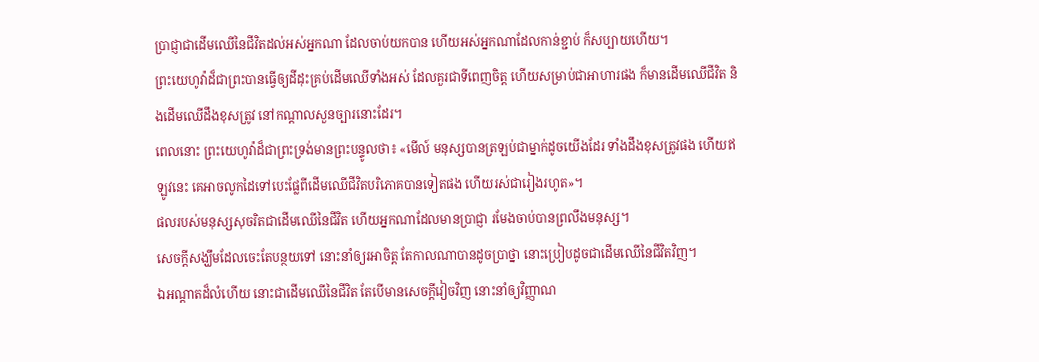ប្រាជ្ញាជាដើមឈើនៃជីវិតដល់អស់អ្នកណា ដែលចាប់យកបាន ហើយអស់អ្នកណាដែលកាន់ខ្ជាប់ ក៏សប្បាយហើយ។
ព្រះយេហូវ៉ាដ៏ជាព្រះបានធ្វើឲ្យដីដុះគ្រប់ដើមឈើទាំងអស់ ដែលគួរជាទីពេញចិត្ត ហើយសម្រាប់ជាអាហារផង ក៏មានដើមឈើជីវិត និងដើមឈើដឹងខុសត្រូវ នៅកណ្ដាលសួនច្បារនោះដែរ។
ពេលនោះ ព្រះយេហូវ៉ាដ៏ជាព្រះទ្រង់មានព្រះបន្ទូលថា៖ «មើល៍ មនុស្សបានត្រឡប់ជាម្នាក់ដូចយើងដែរ ទាំងដឹងខុសត្រូវផង ហើយឥឡូវនេះ គេអាចលូកដៃទៅបេះផ្លែពីដើមឈើជីវិតបរិភោគបានទៀតផង ហើយរស់ជារៀងរហូត»។
ផលរបស់មនុស្សសុចរិតជាដើមឈើនៃជីវិត ហើយអ្នកណាដែលមានប្រាជ្ញា រមែងចាប់បានព្រលឹងមនុស្ស។
សេចក្ដីសង្ឃឹមដែលចេះតែបន្ថយទៅ នោះនាំឲ្យរអាចិត្ត តែកាលណាបានដូចប្រាថ្នា នោះប្រៀបដូចជាដើមឈើនៃជីវិតវិញ។
ឯអណ្ដាតដ៏លំហើយ នោះជាដើមឈើនៃជីវិត តែបើមានសេចក្ដីវៀចវិញ នោះនាំឲ្យវិញ្ញាណ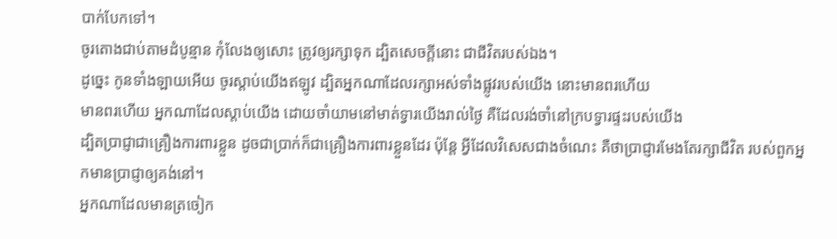បាក់បែកទៅ។
ចូរតោងជាប់តាមដំបូន្មាន កុំលែងឲ្យសោះ ត្រូវឲ្យរក្សាទុក ដ្បិតសេចក្ដីនោះ ជាជីវិតរបស់ឯង។
ដូច្នេះ កូនទាំងឡាយអើយ ចូរស្តាប់យើងឥឡូវ ដ្បិតអ្នកណាដែលរក្សាអស់ទាំងផ្លូវរបស់យើង នោះមានពរហើយ
មានពរហើយ អ្នកណាដែលស្តាប់យើង ដោយចាំយាមនៅមាត់ទ្វារយើងរាល់ថ្ងៃ គឺដែលរង់ចាំនៅក្របទ្វារផ្ទះរបស់យើង
ដ្បិតប្រាជ្ញាជាគ្រឿងការពារខ្លួន ដូចជាប្រាក់ក៏ជាគ្រឿងការពារខ្លួនដែរ ប៉ុន្តែ អ្វីដែលវិសេសជាងចំណេះ គឺថាប្រាជ្ញារមែងតែរក្សាជីវិត របស់ពួកអ្នកមានប្រាជ្ញាឲ្យគង់នៅ។
អ្នកណាដែលមានត្រចៀក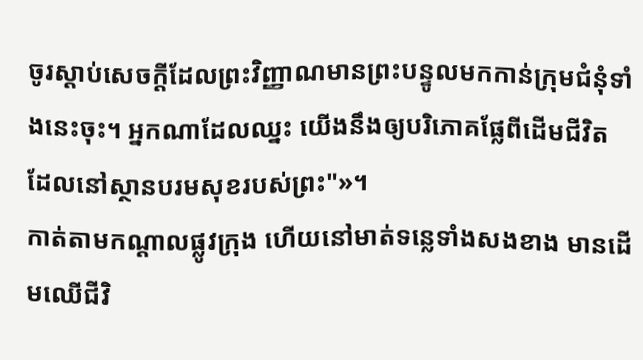ចូរស្តាប់សេចក្ដីដែលព្រះវិញ្ញាណមានព្រះបន្ទូលមកកាន់ក្រុមជំនុំទាំងនេះចុះ។ អ្នកណាដែលឈ្នះ យើងនឹងឲ្យបរិភោគផ្លែពីដើមជីវិត ដែលនៅស្ថានបរមសុខរបស់ព្រះ"»។
កាត់តាមកណ្ដាលផ្លូវក្រុង ហើយនៅមាត់ទន្លេទាំងសងខាង មានដើមឈើជីវិ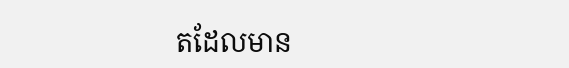តដែលមាន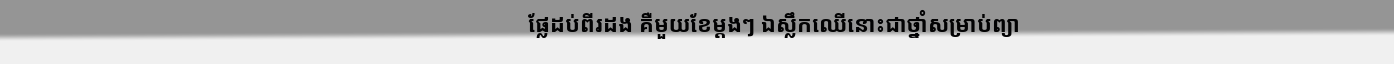ផ្លែដប់ពីរដង គឺមួយខែម្តងៗ ឯស្លឹកឈើនោះជាថ្នាំសម្រាប់ព្យា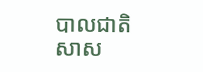បាលជាតិសាស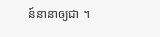ន៍នានាឲ្យជា ។